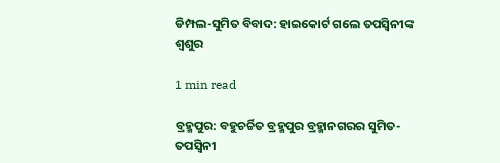ଡିମ୍ପଲ-ସୁମିତ ବିବାଦ: ହାଇକୋର୍ଟ ଗଲେ ତପସ୍ୱିନୀଙ୍କ ଶ୍ୱଶୁର

1 min read

ବ୍ରହ୍ମପୁର: ବହୁଚର୍ଚ୍ଚିତ ବ୍ରହ୍ମପୁର ବ୍ରହ୍ମାନଗରର ସୁମିତ-ତପସ୍ୱିନୀ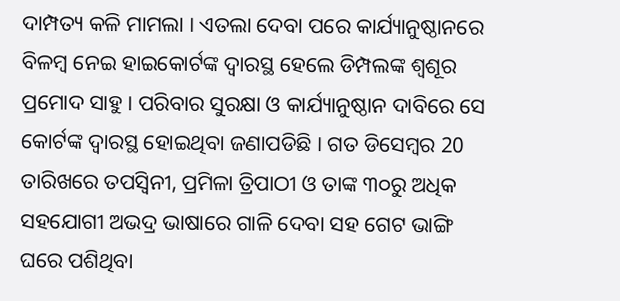ଦାମ୍ପତ୍ୟ କଳି ମାମଲା । ଏତଲା ଦେବା ପରେ କାର୍ଯ୍ୟାନୁଷ୍ଠାନରେ ବିଳମ୍ବ ନେଇ ହାଇକୋର୍ଟଙ୍କ ଦ୍ୱାରସ୍ଥ ହେଲେ ଡିମ୍ପଲଙ୍କ ଶ୍ୱଶୂର ପ୍ରମୋଦ ସାହୁ । ପରିବାର ସୁରକ୍ଷା ଓ କାର୍ଯ୍ୟାନୁଷ୍ଠାନ ଦାବିରେ ସେ କୋର୍ଟଙ୍କ ଦ୍ୱାରସ୍ଥ ହୋଇଥିବା ଜଣାପଡିଛି । ଗତ ଡିସେମ୍ବର 20 ତାରିଖରେ ତପସ୍ୱିନୀ, ପ୍ରମିଳା ତ୍ରିପାଠୀ ଓ ତାଙ୍କ ୩୦ରୁ ଅଧିକ ସହଯୋଗୀ ଅଭଦ୍ର ଭାଷାରେ ଗାଳି ଦେବା ସହ ଗେଟ ଭାଙ୍ଗି ଘରେ ପଶିଥିବା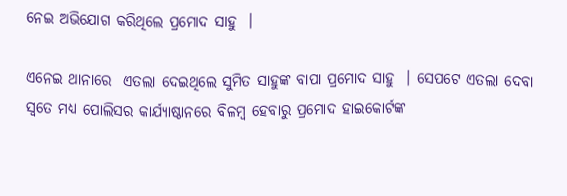ନେଇ ଅଭିଯୋଗ କରିଥିଲେ ପ୍ରମୋଦ ସାହୁ  ।

ଏନେଇ ଥାନାରେ  ଏତଲା ଦେଇଥିଲେ ସୁମିତ ସାହୁଙ୍କ ବାପା ପ୍ରମୋଦ ସାହୁ  । ସେପଟେ ଏତଲା ଦେବା ସ୍ୱତେ ମଧ୍ୟ ପୋଲିସର କାର୍ଯ୍ୟାଷ୍ଠାନରେ ବିଳମ୍ବ ହେବାରୁ ପ୍ରମୋଦ ହାଇକୋର୍ଟଙ୍କ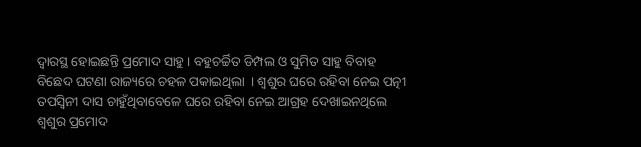ଦ୍ୱାରସ୍ଥ ହୋଇଛନ୍ତି ପ୍ରମୋଦ ସାହୁ । ବହୁଚର୍ଚ୍ଚିତ ଡିମ୍ପଲ ଓ ସୁମିତ ସାହୁ ବିବାହ ବିଛେଦ ଘଟଣା ରାଜ୍ୟରେ ଚହଳ ପକାଇଥିଲା  । ଶ୍ୱଶୁର ଘରେ ରହିବା ନେଇ ପତ୍ନୀ ତପସ୍ୱିନୀ ଦାସ ଚାହୁଁଥିବାବେଳେ ଘରେ ରହିବା ନେଇ ଆଗ୍ରହ ଦେଖାଇନଥିଲେ ଶ୍ୱଶୁର ପ୍ରମୋଦ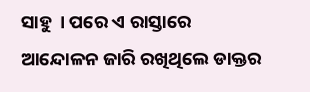ସାହୁ  । ପରେ ଏ ରାସ୍ତାରେ ଆନ୍ଦୋଳନ ଜାରି ରଖିଥିଲେ ଡାକ୍ତର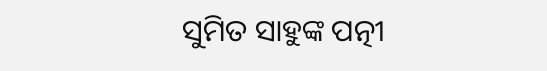ସୁମିତ ସାହୁଙ୍କ ପତ୍ନୀ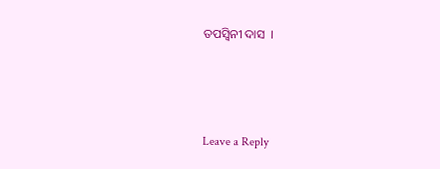ତପସ୍ୱିନୀ ଦାସ  ।



Leave a Reply